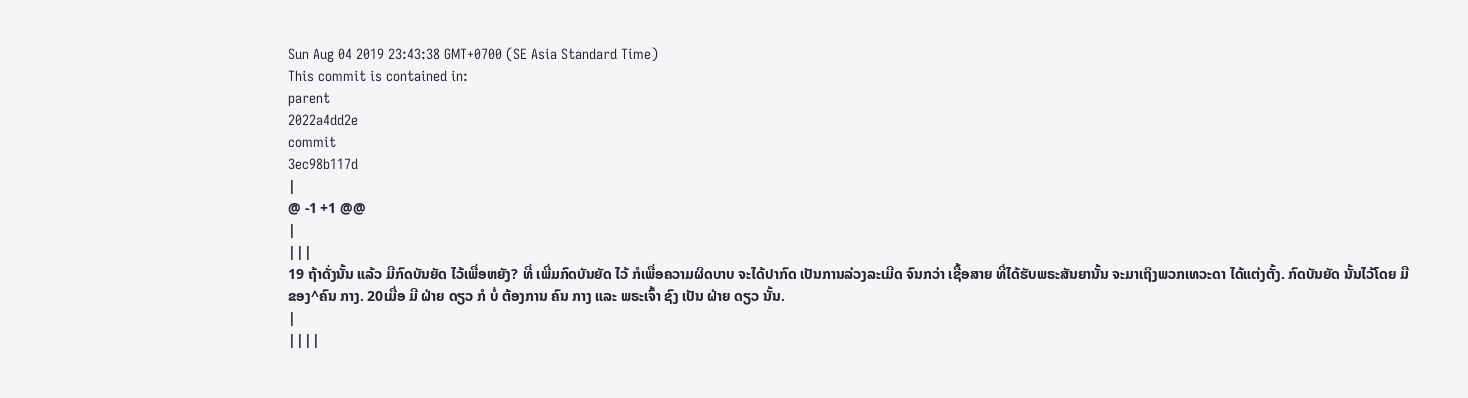Sun Aug 04 2019 23:43:38 GMT+0700 (SE Asia Standard Time)
This commit is contained in:
parent
2022a4dd2e
commit
3ec98b117d
|
@ -1 +1 @@
|
|||
19 ຖ້າດັ່ງນັ້ນ ແລ້ວ ມີກົດບັນຍັດ ໄວ້ເພື່ອຫຍັງ? ທີ່ ເພີ່ມກົດບັນຍັດ ໄວ້ ກໍເພື່ອຄວາມຜິດບາບ ຈະໄດ້ປາກົດ ເປັນການລ່ວງລະເມີດ ຈົນກວ່າ ເຊື້ອສາຍ ທີ່ໄດ້ຮັບພຣະສັນຍານັ້ນ ຈະມາເຖິງພວກເທວະດາ ໄດ້ແຕ່ງຕັ້ງ. ກົດບັນຍັດ ນັ້ນໄວ້ໂດຍ ມື ຂອງ^ຄົນ ກາງ. 20ເມື່ອ ມີ ຝ່າຍ ດຽວ ກໍ ບໍ່ ຕ້ອງການ ຄົນ ກາງ ແລະ ພຣະເຈົ້າ ຊົງ ເປັນ ຝ່າຍ ດຽວ ນັ້ນ.
|
||||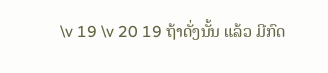\v 19 \v 20 19 ຖ້າດັ່ງນັ້ນ ແລ້ວ ມີກົດ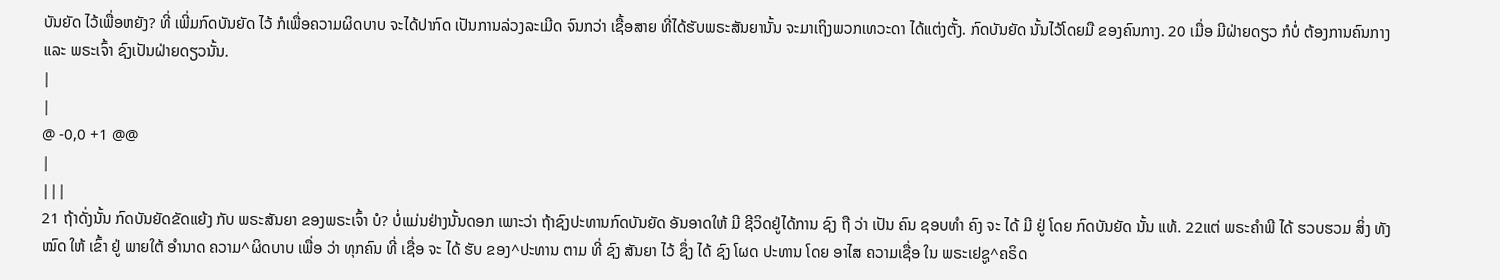ບັນຍັດ ໄວ້ເພື່ອຫຍັງ? ທີ່ ເພີ່ມກົດບັນຍັດ ໄວ້ ກໍເພື່ອຄວາມຜິດບາບ ຈະໄດ້ປາກົດ ເປັນການລ່ວງລະເມີດ ຈົນກວ່າ ເຊື້ອສາຍ ທີ່ໄດ້ຮັບພຣະສັນຍານັ້ນ ຈະມາເຖິງພວກເທວະດາ ໄດ້ແຕ່ງຕັ້ງ. ກົດບັນຍັດ ນັ້ນໄວ້ໂດຍມື ຂອງຄົນກາງ. 20 ເມື່ອ ມີຝ່າຍດຽວ ກໍບໍ່ ຕ້ອງການຄົນກາງ ແລະ ພຣະເຈົ້າ ຊົງເປັນຝ່າຍດຽວນັ້ນ.
|
|
@ -0,0 +1 @@
|
|||
21 ຖ້າດັ່ງນັ້ນ ກົດບັນຍັດຂັດແຍ້ງ ກັບ ພຣະສັນຍາ ຂອງພຣະເຈົ້າ ບໍ? ບໍ່ແມ່ນຢ່າງນັ້ນດອກ ເພາະວ່າ ຖ້າຊົງປະທານກົດບັນຍັດ ອັນອາດໃຫ້ ມີ ຊີວິດຢູ່ໄດ້ການ ຊົງ ຖື ວ່າ ເປັນ ຄົນ ຊອບທຳ ຄົງ ຈະ ໄດ້ ມີ ຢູ່ ໂດຍ ກົດບັນຍັດ ນັ້ນ ແທ້. 22ແຕ່ ພຣະຄຳພີ ໄດ້ ຮວບຮວມ ສິ່ງ ທັງໝົດ ໃຫ້ ເຂົ້າ ຢູ່ ພາຍໃຕ້ ອຳນາດ ຄວາມ^ຜິດບາບ ເພື່ອ ວ່າ ທຸກຄົນ ທີ່ ເຊື່ອ ຈະ ໄດ້ ຮັບ ຂອງ^ປະທານ ຕາມ ທີ່ ຊົງ ສັນຍາ ໄວ້ ຊຶ່ງ ໄດ້ ຊົງ ໂຜດ ປະທານ ໂດຍ ອາໄສ ຄວາມເຊື່ອ ໃນ ພຣະເຢຊູ^ຄຣິດ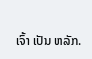ເຈົ້າ ເປັນ ຫລັກ.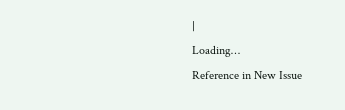|
Loading…
Reference in New Issue